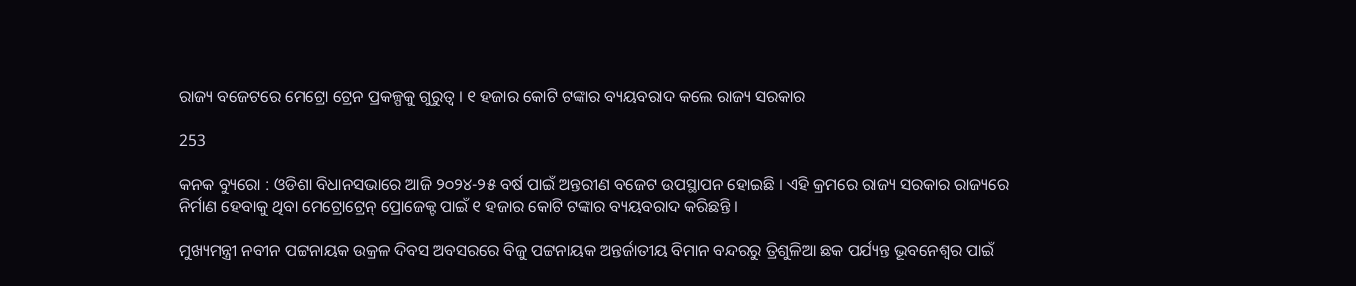ରାଜ୍ୟ ବଜେଟରେ ମେଟ୍ରୋ ଟ୍ରେନ ପ୍ରକଳ୍ପକୁ ଗୁରୁତ୍ୱ । ୧ ହଜାର କୋଟି ଟଙ୍କାର ବ୍ୟୟବରାଦ କଲେ ରାଜ୍ୟ ସରକାର

253

କନକ ବ୍ୟୁରୋ : ଓଡିଶା ବିଧାନସଭାରେ ଆଜି ୨୦୨୪-୨୫ ବର୍ଷ ପାଇଁ ଅନ୍ତରୀଣ ବଜେଟ ଉପସ୍ଥାପନ ହୋଇଛି । ଏହି କ୍ରମରେ ରାଜ୍ୟ ସରକାର ରାଜ୍ୟରେ ନିର୍ମାଣ ହେବାକୁ ଥିବା ମେଟ୍ରୋଟ୍ରେନ୍ ପ୍ରୋଜେକ୍ଟ ପାଇଁ ୧ ହଜାର କୋଟି ଟଙ୍କାର ବ୍ୟୟବରାଦ କରିଛନ୍ତି ।

ମୁଖ୍ୟମନ୍ତ୍ରୀ ନବୀନ ପଟ୍ଟନାୟକ ଉକ୍ରଳ ଦିବସ ଅବସରରେ ବିଜୁ ପଟ୍ଟନାୟକ ଅନ୍ତର୍ଜାତୀୟ ବିମାନ ବନ୍ଦରରୁ ତ୍ରିଶୁଳିଆ ଛକ ପର୍ଯ୍ୟନ୍ତ ଭୂବନେଶ୍ୱର ପାଇଁ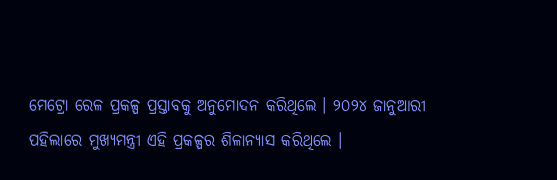ମେଟ୍ରୋ ରେଳ ପ୍ରକଳ୍ପ ପ୍ରସ୍ତାବକୁ ଅନୁମୋଦନ କରିଥିଲେ । ୨୦୨୪ ଜାନୁଆରୀ ପହିଲାରେ ମୁଖ୍ୟମନ୍ତ୍ରୀ ଏହି ପ୍ରକଳ୍ପର ଶିଳାନ୍ୟାସ କରିଥିଲେ ।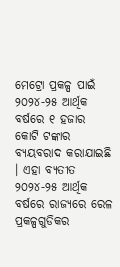ମେଟ୍ରୋ ପ୍ରକଳ୍ପ ପାଇଁ ୨୦୨୪-୨୫ ଆର୍ଥିକ ବର୍ଷରେ ୧ ହଜାର କୋଟି ଟଙ୍କାର ବ୍ୟୟବରାଦ କରାଯାଇଛି । ଏହା ବ୍ୟତୀତ ୨୦୨୪-୨୫ ଆର୍ଥିକ ବର୍ଷରେ ରାଜ୍ୟରେ ରେଳ ପ୍ରକଳ୍ପଗୁଡିକର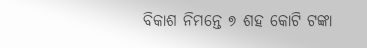ବିକାଶ ନିମନ୍ତେ ୭ ଶହ କୋଟି ଟଙ୍କା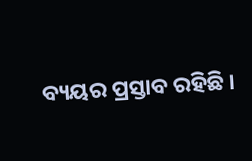ବ୍ୟୟର ପ୍ରସ୍ତାବ ରହିଛି ।